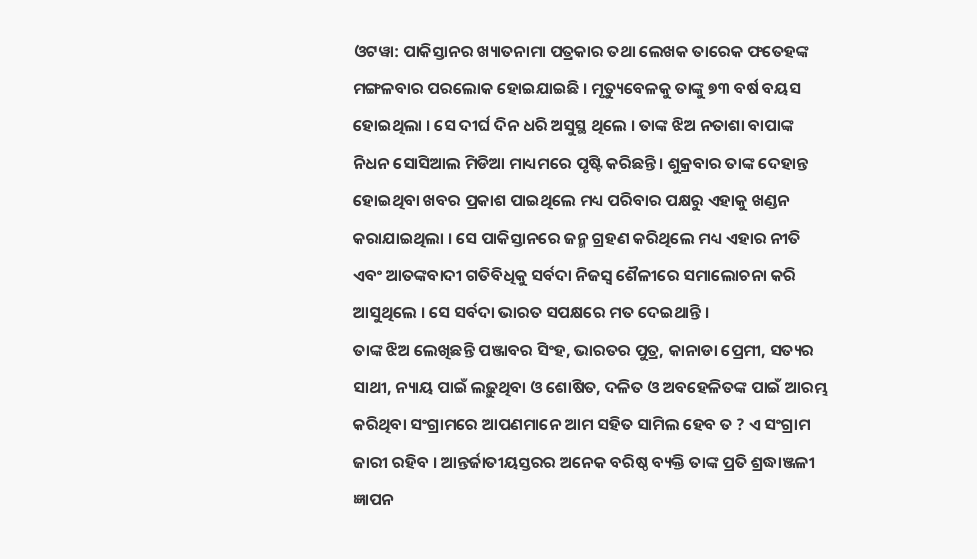ଓଟୱା: ପାକିସ୍ତାନର ଖ୍ୟାତନାମା ପତ୍ରକାର ତଥା ଲେଖକ ତାରେକ ଫତେହଙ୍କ ମଙ୍ଗଳବାର ପରଲୋକ ହୋଇଯାଇଛି । ମୃତ୍ୟୁବେଳକୁ ତାଙ୍କୁ ୭୩ ବର୍ଷ ବୟସ ହୋଇଥିଲା । ସେ ଦୀର୍ଘ ଦିନ ଧରି ଅସୁସ୍ଥ ଥିଲେ । ତାଙ୍କ ଝିଅ ନତାଶା ବାପାଙ୍କ ନିଧନ ସୋସିଆଲ ମିଡିଆ ମାଧ୍ୟମରେ ପୃଷ୍ଟି କରିଛନ୍ତି । ଶୁକ୍ରବାର ତାଙ୍କ ଦେହାନ୍ତ ହୋଇଥିବା ଖବର ପ୍ରକାଶ ପାଇଥିଲେ ମଧ୍ୟ ପରିବାର ପକ୍ଷରୁ ଏହାକୁ ଖଣ୍ଡନ କରାଯାଇଥିଲା । ସେ ପାକିସ୍ତାନରେ ଜନ୍ମ ଗ୍ରହଣ କରିଥିଲେ ମଧ୍ୟ ଏହାର ନୀତି ଏବଂ ଆତଙ୍କବାଦୀ ଗତିବିଧିକୁ ସର୍ବଦା ନିଜସ୍ୱ ଶୈଳୀରେ ସମାଲୋଚନା କରି ଆସୁଥିଲେ । ସେ ସର୍ବଦା ଭାରତ ସପକ୍ଷରେ ମତ ଦେଇଥାନ୍ତି ।
ତାଙ୍କ ଝିଅ ଲେଖିଛନ୍ତି ପଞ୍ଜାବର ସିଂହ, ଭାରତର ପୁତ୍ର, କାନାଡା ପ୍ରେମୀ, ସତ୍ୟର ସାଥୀ, ନ୍ୟାୟ ପାଇଁ ଲଢ଼ୁଥିବା ଓ ଶୋଷିତ, ଦଳିତ ଓ ଅବହେଳିତଙ୍କ ପାଇଁ ଆରମ୍ଭ କରିଥିବା ସଂଗ୍ରାମରେ ଆପଣମାନେ ଆମ ସହିତ ସାମିଲ ହେବ ତ ? ଏ ସଂଗ୍ରାମ ଜାରୀ ରହିବ । ଆନ୍ତର୍ଜାତୀୟସ୍ତରର ଅନେକ ବରିଷ୍ଠ ବ୍ୟକ୍ତି ତାଙ୍କ ପ୍ରତି ଶ୍ରଦ୍ଧାଞ୍ଜଳୀ ଜ୍ଞାପନ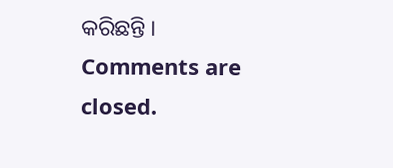କରିଛନ୍ତି ।
Comments are closed.